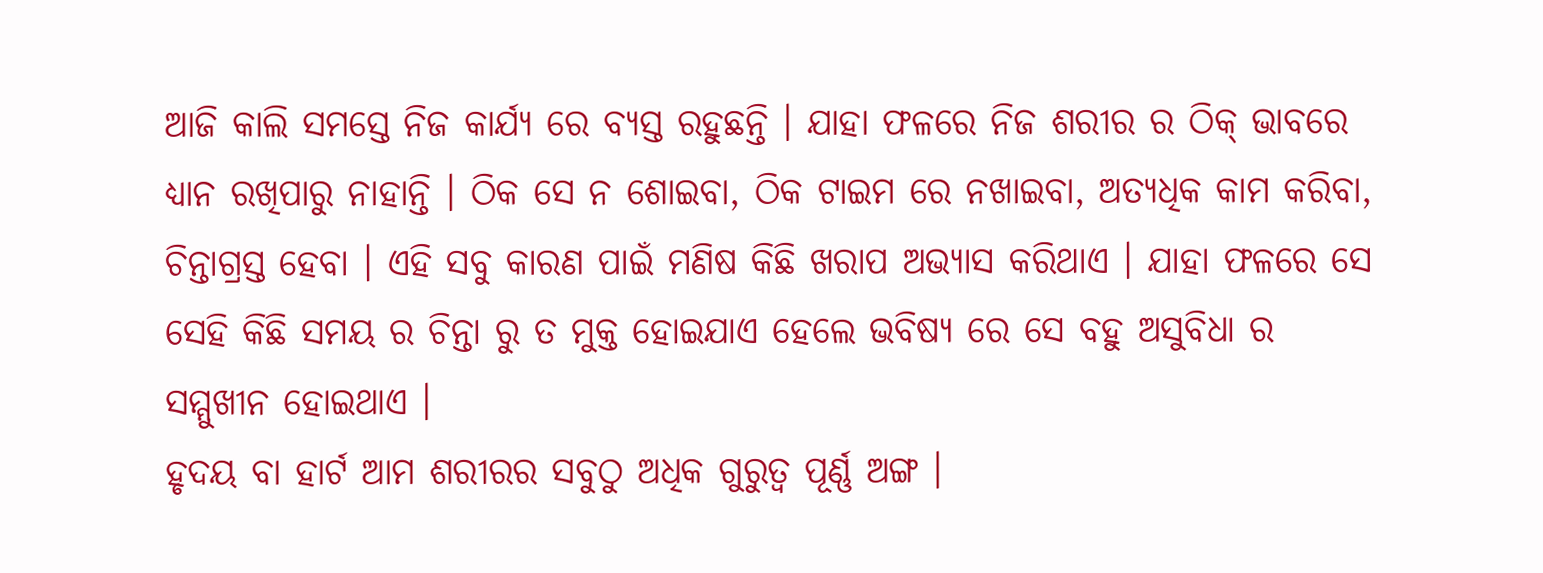ଆଜି କାଲି ସମସ୍ତେ ନିଜ କାର୍ଯ୍ୟ ରେ ବ୍ୟସ୍ତ ରହୁଛନ୍ତି । ଯାହା ଫଳରେ ନିଜ ଶରୀର ର ଠିକ୍ ଭାବରେ ଧ୍ୟାନ ରଖିପାରୁ ନାହାନ୍ତି । ଠିକ ସେ ନ ଶୋଇବା, ଠିକ ଟାଇମ ରେ ନଖାଇବା, ଅତ୍ୟଧିକ କାମ କରିବା, ଚିନ୍ତାଗ୍ରସ୍ତ ହେବା । ଏହି ସବୁ କାରଣ ପାଇଁ ମଣିଷ କିଛି ଖରାପ ଅଭ୍ୟାସ କରିଥାଏ । ଯାହା ଫଳରେ ସେ ସେହି କିଛି ସମୟ ର ଚିନ୍ତା ରୁ ତ ମୁକ୍ତ ହୋଇଯାଏ ହେଲେ ଭବିଷ୍ୟ ରେ ସେ ବହୁ ଅସୁବିଧା ର ସମ୍ମୁଖୀନ ହୋଇଥାଏ ।
ହୃଦୟ ବା ହାର୍ଟ ଆମ ଶରୀରର ସବୁଠୁ ଅଧିକ ଗୁରୁତ୍ଵ ପୂର୍ଣ୍ଣ ଅଙ୍ଗ ।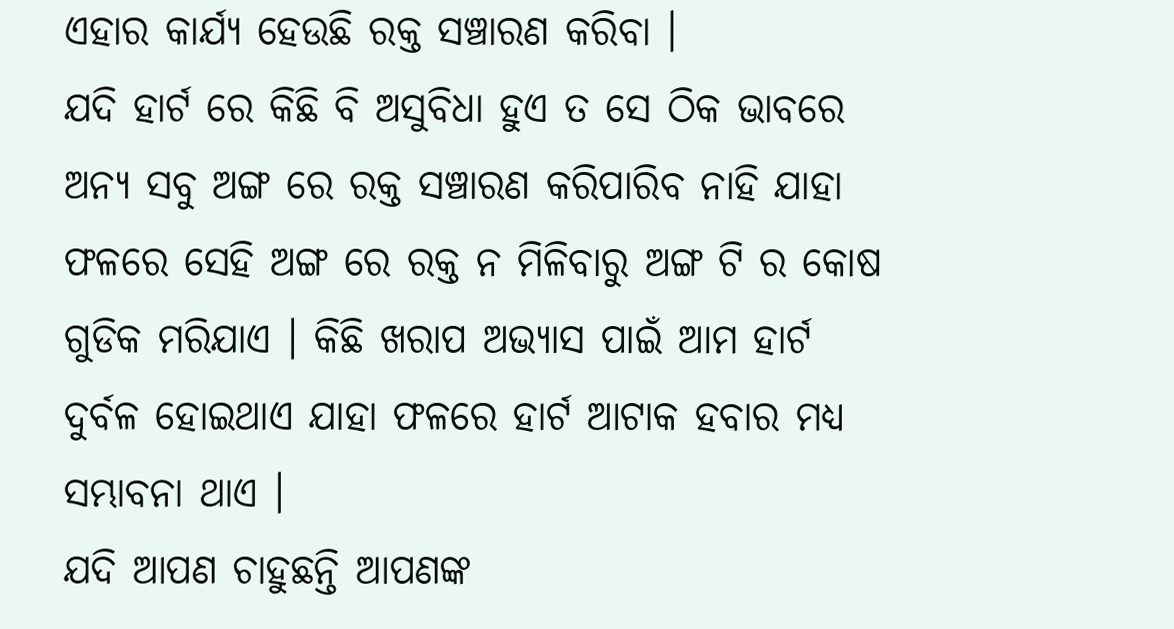ଏହାର କାର୍ଯ୍ୟ ହେଉଛି ରକ୍ତ ସଞ୍ଚାରଣ କରିବା ।
ଯଦି ହାର୍ଟ ରେ କିଛି ବି ଅସୁବିଧା ହୁଏ ତ ସେ ଠିକ ଭାବରେ ଅନ୍ୟ ସବୁ ଅଙ୍ଗ ରେ ରକ୍ତ ସଞ୍ଚାରଣ କରିପାରିବ ନାହି ଯାହା ଫଳରେ ସେହି ଅଙ୍ଗ ରେ ରକ୍ତ ନ ମିଳିବାରୁ ଅଙ୍ଗ ଟି ର କୋଷ ଗୁଡିକ ମରିଯାଏ । କିଛି ଖରାପ ଅଭ୍ୟାସ ପାଇଁ ଆମ ହାର୍ଟ ଦୁର୍ବଳ ହୋଇଥାଏ ଯାହା ଫଳରେ ହାର୍ଟ ଆଟାକ ହବାର ମଧ୍ୟ ସମ୍ଭାବନା ଥାଏ ।
ଯଦି ଆପଣ ଚାହୁଛନ୍ତି ଆପଣଙ୍କ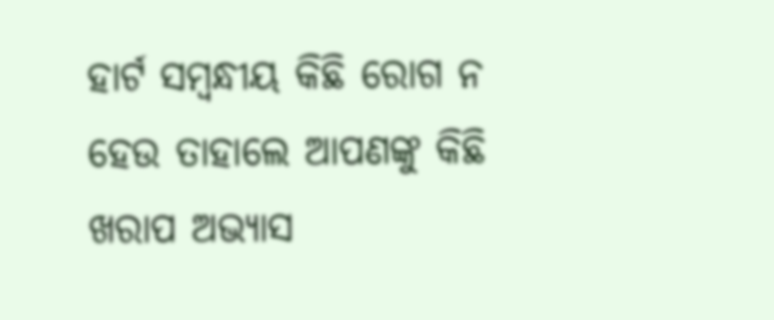ହାର୍ଟ ସମ୍ବନ୍ଧୀୟ କିଛି ରୋଗ ନ ହେଉ ତାହାଲେ ଆପଣଙ୍କୁ କିଛି ଖରାପ ଅଭ୍ୟାସ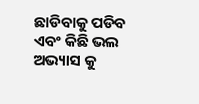ଛାଡିବାକୁ ପଡିବ ଏବଂ କିଛି ଭଲ ଅଭ୍ୟାସ କୁ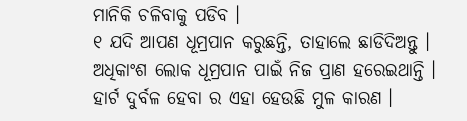ମାନିକି ଚଳିବାକୁ ପଡିବ ।
୧ ଯଦି ଆପଣ ଧୂମ୍ରପାନ କରୁଛନ୍ତି, ତାହାଲେ ଛାଡିଦିଅନ୍ତୁ । ଅଧିକାଂଶ ଲୋକ ଧୂମ୍ରପାନ ପାଇଁ ନିଜ ପ୍ରାଣ ହରେଇଥାନ୍ତି । ହାର୍ଟ ଦୁର୍ବଳ ହେବା ର ଏହା ହେଉଛି ମୁଳ କାରଣ ।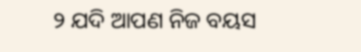୨ ଯଦି ଆପଣ ନିଜ ବୟସ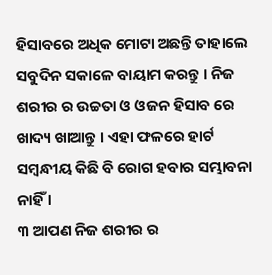ହିସାବରେ ଅଧିକ ମୋଟା ଅଛନ୍ତି ତାହାଲେ ସବୁଦିନ ସକାଳେ ବାୟାମ କରନ୍ତୁ । ନିଜ ଶରୀର ର ଉଚ୍ଚତା ଓ ଓଜନ ହିସାବ ରେ ଖାଦ୍ୟ ଖାଆନ୍ତୁ । ଏହା ଫଳରେ ହାର୍ଟ ସମ୍ବନ୍ଧୀୟ କିଛି ବି ରୋଗ ହବାର ସମ୍ଭାବନା ନାହିଁ ।
୩ ଆପଣ ନିଜ ଶରୀର ର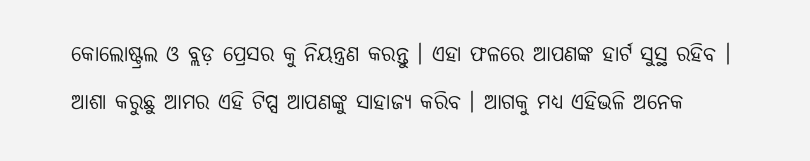କୋଲୋଷ୍ଟ୍ରଲ ଓ ବ୍ଲଡ଼ ପ୍ରେସର କୁ ନିୟନ୍ତ୍ରଣ କରନ୍ତୁ । ଏହା ଫଳରେ ଆପଣଙ୍କ ହାର୍ଟ ସୁସ୍ଥ ରହିବ ।
ଆଶା କରୁଛୁ ଆମର ଏହି ଟିପ୍ସ ଆପଣଙ୍କୁ ସାହାଜ୍ଯ କରିବ । ଆଗକୁ ମଧ୍ୟ ଏହିଭଳି ଅନେକ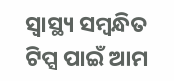ସ୍ୱାସ୍ଥ୍ୟ ସମ୍ବନ୍ଧିତ ଟିପ୍ସ ପାଇଁ ଆମ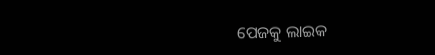ପେଜକୁ ଲାଇକ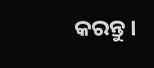କରନ୍ତୁ ।